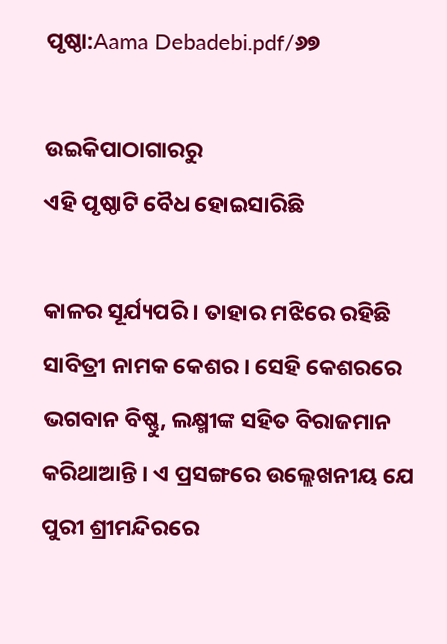ପୃଷ୍ଠା:Aama Debadebi.pdf/୬୭

ଉଇକିପାଠାଗାର‌ରୁ
ଏହି ପୃଷ୍ଠାଟି ବୈଧ ହୋଇସାରିଛି

କାଳର ସୂର୍ଯ୍ୟପରି । ତାହାର ମଝିରେ ରହିଛି ସାବିତ୍ରୀ ନାମକ କେଶର । ସେହି କେଶରରେ ଭଗବାନ ବିଷ୍ଣୁ, ଲକ୍ଷ୍ମୀଙ୍କ ସହିତ ବିରାଜମାନ କରିଥାଆନ୍ତି । ଏ ପ୍ରସଙ୍ଗରେ ଉଲ୍ଲେଖନୀୟ ଯେ ପୁରୀ ଶ୍ରୀମନ୍ଦିରରେ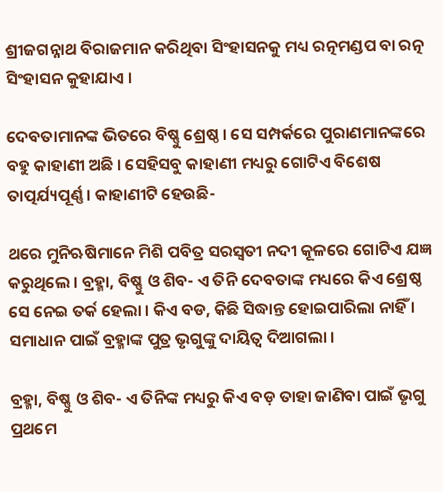ଶ୍ରୀଜଗନ୍ନାଥ ବିରାଜମାନ କରିଥିବା ସିଂହାସନକୁ ମଧ୍ୟ ରତ୍ନମଣ୍ଡପ ବା ରତ୍ନ ସିଂହାସନ କୁହାଯାଏ ।

ଦେବତାମାନଙ୍କ ଭିତରେ ବିଷ୍ଣୁ ଶ୍ରେଷ୍ଠ । ସେ ସମ୍ପର୍କରେ ପୁରାଣମାନଙ୍କରେ ବହୁ କାହାଣୀ ଅଛି । ସେହିସବୁ କାହାଣୀ ମଧ୍ୟରୁ ଗୋଟିଏ ବିଶେଷ ତାତ୍ପର୍ଯ୍ୟପୂର୍ଣ୍ଣ । କାହାଣୀଟି ହେଉଛି-

ଥରେ ମୁନିଋଷିମାନେ ମିଶି ପବିତ୍ର ସରସ୍ୱତୀ ନଦୀ କୂଳରେ ଗୋଟିଏ ଯଜ୍ଞ କରୁଥିଲେ । ବ୍ରହ୍ମା, ବିଷ୍ଣୁ ଓ ଶିବ- ଏ ତିନି ଦେବତାଙ୍କ ମଧ୍ୟରେ କିଏ ଶ୍ରେଷ୍ଠ ସେ ନେଇ ତର୍କ ହେଲା । କିଏ ବଡ, କିଛି ସିଦ୍ଧାନ୍ତ ହୋଇପାରିଲା ନାହିଁ । ସମାଧାନ ପାଇଁ ବ୍ରହ୍ମାଙ୍କ ପୁତ୍ର ଭୃଗୁଙ୍କୁ ଦାୟିତ୍ୱ ଦିଆଗଲା ।

ବ୍ରହ୍ମା, ବିଷ୍ଣୁ ଓ ଶିବ- ଏ ତିନିଙ୍କ ମଧ୍ୟରୁ କିଏ ବଡ଼ ତାହା ଜାଣିବା ପାଇଁ ଭୃଗୁ ପ୍ରଥମେ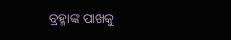ବ୍ରହ୍ମାଙ୍କ ପାଖକୁ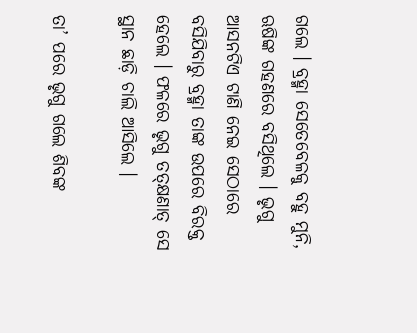ଗଲେ । ବ୍ରହ୍ମା ସେତେବେଳକୁ ବହୁ ମୁନି, ଋଷିଙ୍କ ଗହଣରେ ବସିଥିଲେ । ଭୃଗୁ ଆସନଟିଏ ଟାଣି ନେଇ ସେଠାରେ ବସିଯିବାରୁ ବ୍ରହ୍ମା ତାଙ୍କ ଉପରେ ବିରକ୍ତ ହେଲେ । ଫଳରେ ଭୃଗୁ ତତ୍‌କ୍ଷଣାତ୍ ସେ ସ୍ଥାନ ଛାଡ଼ି ଚାଲି ଆସିଲେ ।

ତା’ ପରେ ଭୃଗୁ ଗଲେ ଶିବଙ୍କ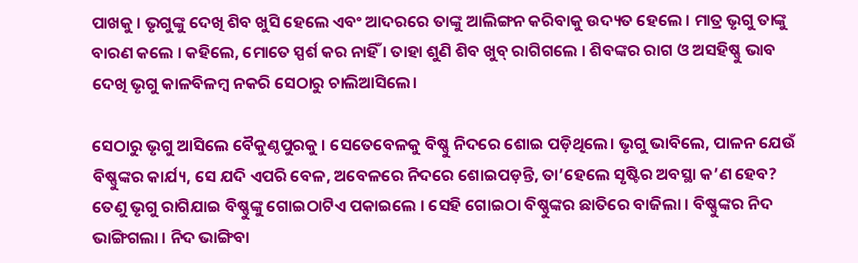ପାଖକୁ । ଭୃଗୁଙ୍କୁ ଦେଖି ଶିବ ଖୁସି ହେଲେ ଏବଂ ଆଦରରେ ତାଙ୍କୁ ଆଲିଙ୍ଗନ କରିବାକୁ ଉଦ୍ୟତ ହେଲେ । ମାତ୍ର ଭୃଗୁ ତାଙ୍କୁ ବାରଣ କଲେ । କହିଲେ, ମୋତେ ସ୍ପର୍ଶ କର ନାହିଁ । ତାହା ଶୁଣି ଶିବ ଖୁବ୍ ରାଗିଗଲେ । ଶିବଙ୍କର ରାଗ ଓ ଅସହିଷ୍ଣୁ ଭାବ ଦେଖି ଭୃଗୁ କାଳବିଳମ୍ବ ନକରି ସେଠାରୁ ଚାଲିଆସିଲେ।

ସେଠାରୁ ଭୃଗୁ ଆସିଲେ ବୈକୁଣ୍ଠପୁରକୁ । ସେତେବେଳକୁ ବିଷ୍ଣୁ ନିଦରେ ଶୋଇ ପଡ଼ିଥିଲେ। ଭୃଗୁ ଭାବିଲେ, ପାଳନ ଯେଉଁ ବିଷ୍ଣୁଙ୍କର କାର୍ଯ୍ୟ, ସେ ଯଦି ଏପରି ବେଳ, ଅବେଳରେ ନିଦରେ ଶୋଇପଡ଼ନ୍ତି, ତା’ହେଲେ ସୃଷ୍ଟିର ଅବସ୍ଥା କ’ଣ ହେବ? ତେଣୁ ଭୃଗୁ ରାଗିଯାଇ ବିଷ୍ଣୁଙ୍କୁ ଗୋଇଠାଟିଏ ପକାଇଲେ । ସେହି ଗୋଇଠା ବିଷ୍ଣୁଙ୍କର ଛାତିରେ ବାଜିଲା । ବିଷ୍ଣୁଙ୍କର ନିଦ ଭାଙ୍ଗିଗଲା । ନିଦ ଭାଙ୍ଗିବା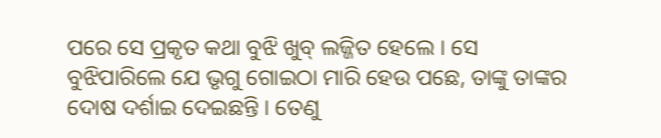ପରେ ସେ ପ୍ରକୃତ କଥା ବୁଝି ଖୁବ୍ ଲଜ୍ଜିତ ହେଲେ । ସେ ବୁଝିପାରିଲେ ଯେ ଭୃଗୁ ଗୋଇଠା ମାରି ହେଉ ପଛେ, ତାଙ୍କୁ ତାଙ୍କର ଦୋଷ ଦର୍ଶାଇ ଦେଇଛନ୍ତି । ତେଣୁ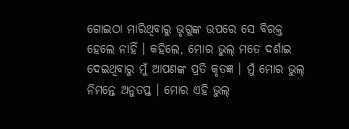ଗୋଇଠା ମାରିଥିବାରୁ ଭୃଗୁଙ୍କ ଉପରେ ସେ ବିରକ୍ତ ହେଲେ ନାହିଁ । କହିଲେ, ମୋର ଭୁଲ୍ ମତେ ଦର୍ଶାଇ ଦେଇଥିବାରୁ ମୁଁ ଆପଣଙ୍କ ପ୍ରତି କୃତଜ୍ଞ । ମୁଁ ମୋର ଭୁଲ୍ ନିମନ୍ତେ ଅନୁତପ୍ତ । ମୋର ଏହି ଭୁଲ୍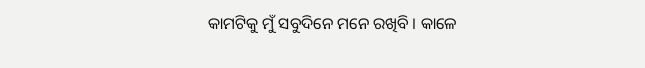କାମଟିକୁ ମୁଁ ସବୁଦିନେ ମନେ ରଖିବି । କାଳେ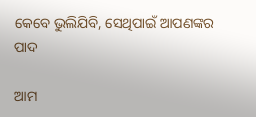କେବେ ଭୁଲିଯିବି, ସେଥିପାଇଁ ଆପଣଙ୍କର ପାଦ

ଆମ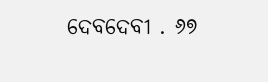ଦେବଦେବୀ . ୬୭